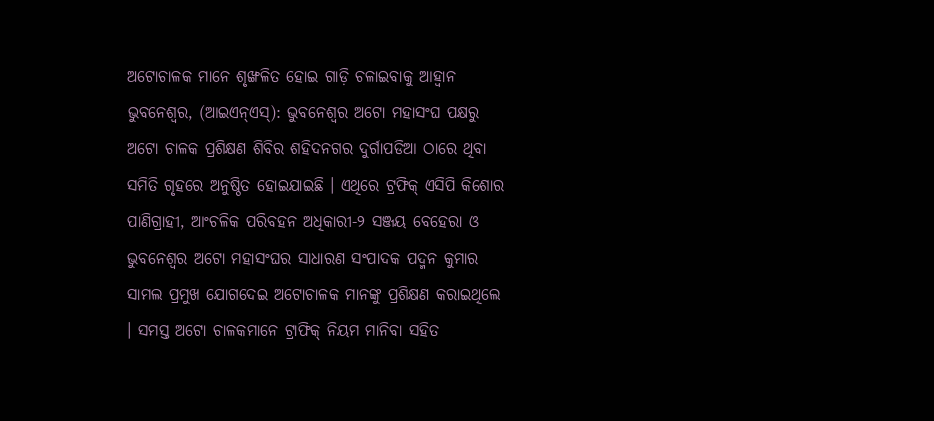ଅଟୋଚାଳକ ମାନେ ଶୃଙ୍ଖଳିତ ହୋଇ ଗାଡ଼ି ଚଳାଇବାକୁ ଆହ୍ୱାନ
ଭୁବନେଶ୍ୱର, (ଆଇଏନ୍ଏସ୍): ଭୁବନେଶ୍ୱର ଅଟୋ ମହାସଂଘ ପକ୍ଷରୁ ଅଟୋ ଚାଳକ ପ୍ରଶିକ୍ଷଣ ଶିବିର ଶହିଦନଗର ଦୁର୍ଗାପଡିଆ ଠାରେ ଥିବା ସମିତି ଗୃହରେ ଅନୁଷ୍ଠିତ ହୋଇଯାଇଛି । ଏଥିରେ ଟ୍ରଫିକ୍ ଏସିପି କିଶୋର ପାଣିଗ୍ରାହୀ, ଆଂଚଳିକ ପରିବହନ ଅଧିକାରୀ-୨ ସଞ୍ଜୟ ବେହେରା ଓ ଭୁବନେଶ୍ୱର ଅଟୋ ମହାସଂଘର ସାଧାରଣ ସଂପାଦକ ପଦ୍ମନ କୁମାର ସାମଲ ପ୍ରମୁଖ ଯୋଗଦେଇ ଅଟୋଚାଳକ ମାନଙ୍କୁ ପ୍ରଶିକ୍ଷଣ କରାଇଥିଲେ । ସମସ୍ତ ଅଟୋ ଚାଳକମାନେ ଟ୍ରାଫିକ୍ ନିୟମ ମାନିବା ସହିତ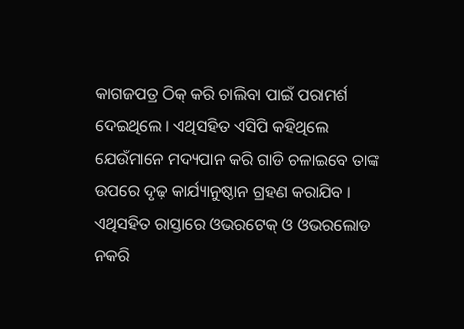କାଗଜପତ୍ର ଠିକ୍ କରି ଚାଲିବା ପାଇଁ ପରାମର୍ଶ ଦେଇଥିଲେ । ଏଥିସହିତ ଏସିପି କହିଥିଲେ ଯେଉଁମାନେ ମଦ୍ୟପାନ କରି ଗାଡି ଚଳାଇବେ ତାଙ୍କ ଉପରେ ଦୃଢ଼ କାର୍ଯ୍ୟାନୁଷ୍ଠାନ ଗ୍ରହଣ କରାଯିବ । ଏଥିସହିତ ରାସ୍ତାରେ ଓଭରଟେକ୍ ଓ ଓଭରଲୋଡ ନକରି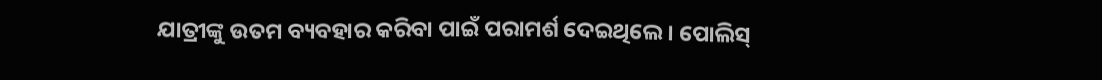ଯାତ୍ରୀଙ୍କୁ ଉତମ ବ୍ୟବହାର କରିବା ପାଇଁ ପରାମର୍ଶ ଦେଇଥିଲେ । ପୋଲିସ୍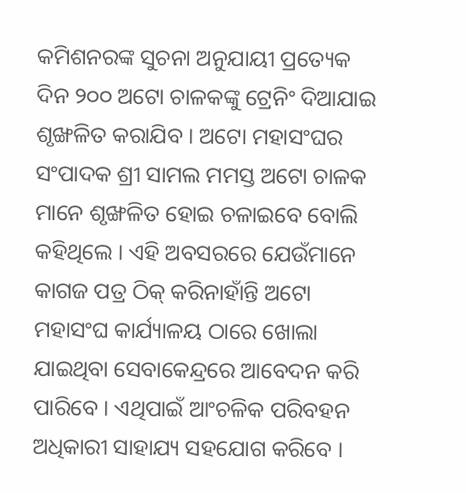କମିଶନରଙ୍କ ସୁଚନା ଅନୁଯାୟୀ ପ୍ରତ୍ୟେକ ଦିନ ୨୦୦ ଅଟୋ ଚାଳକଙ୍କୁ ଟ୍ରେନିଂ ଦିଆଯାଇ ଶୃଙ୍ଖଳିତ କରାଯିବ । ଅଟୋ ମହାସଂଘର ସଂପାଦକ ଶ୍ରୀ ସାମଲ ମମସ୍ତ ଅଟୋ ଚାଳକ ମାନେ ଶୃଙ୍ଖଳିତ ହୋଇ ଚଳାଇବେ ବୋଲି କହିଥିଲେ । ଏହି ଅବସରରେ ଯେଉଁମାନେ କାଗଜ ପତ୍ର ଠିକ୍ କରିନାହାଁନ୍ତି ଅଟୋ ମହାସଂଘ କାର୍ଯ୍ୟାଳୟ ଠାରେ ଖୋଲା ଯାଇଥିବା ସେବାକେନ୍ଦ୍ରରେ ଆବେଦନ କରି ପାରିବେ । ଏଥିପାଇଁ ଆଂଚଳିକ ପରିବହନ ଅଧିକାରୀ ସାହାଯ୍ୟ ସହଯୋଗ କରିବେ ।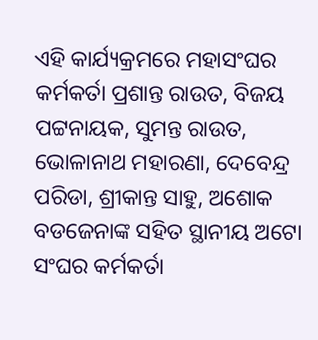ଏହି କାର୍ଯ୍ୟକ୍ରମରେ ମହାସଂଘର କର୍ମକର୍ତା ପ୍ରଶାନ୍ତ ରାଉତ, ବିଜୟ ପଟ୍ଟନାୟକ, ସୁମନ୍ତ ରାଉତ, ଭୋଳାନାଥ ମହାରଣା, ଦେବେନ୍ଦ୍ର ପରିଡା, ଶ୍ରୀକାନ୍ତ ସାହୁ, ଅଶୋକ ବଡଜେନାଙ୍କ ସହିତ ସ୍ଥାନୀୟ ଅଟୋ ସଂଘର କର୍ମକର୍ତା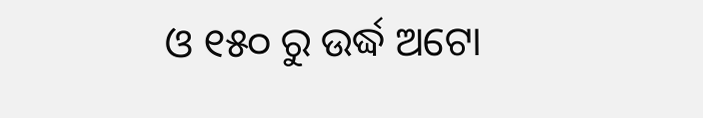ଓ ୧୫୦ ରୁ ଉର୍ଦ୍ଧ ଅଟୋ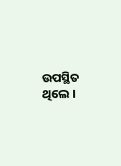ଉପସ୍ଥିତ ଥିଲେ ।